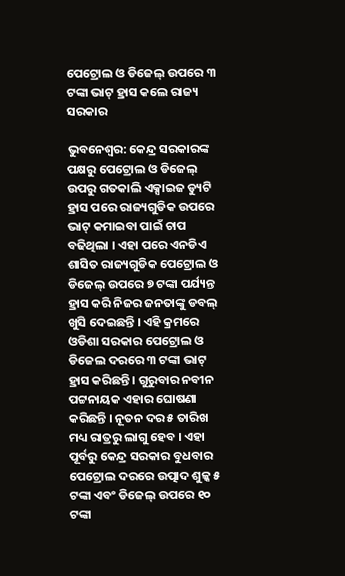ପେଟ୍ରୋଲ ଓ ଡିଜେଲ୍ ଉପରେ ୩ ଟଙ୍କା ଭାଟ୍ ହ୍ରାସ କଲେ ରାଜ୍ୟ ସରକାର

ଭୁବନେଶ୍ୱର: କେନ୍ଦ୍ର ସରକାରଙ୍କ ପକ୍ଷରୁ ପେଟ୍ରୋଲ ଓ ଡିଜେଲ୍ ଉପରୁ ଗତକାଲି ଏକ୍ସାଇଜ ଡ୍ୟୁଟି ହ୍ରାସ ପରେ ରାଜ୍ୟଗୁଡିକ ଉପରେ ଭାଟ୍ କମାଇବା ପାଇଁ ଚାପ ବଢିଥିଲା । ଏହା ପରେ ଏନଡିଏ ଶାସିତ ରାଜ୍ୟଗୁଡିକ ପେଟ୍ରୋଲ ଓ ଡିଜେଲ୍ ଉପରେ ୭ ଟଙ୍କା ପର୍ଯ୍ୟନ୍ତ ହ୍ରାସ କରି ନିଜର ଜନତାଙ୍କୁ ଡବଲ୍ ଖୁସି ଦେଇଛନ୍ତି । ଏହି କ୍ରମରେ ଓଡିଶା ସରକାର ପେଟ୍ରୋଲ ଓ ଡିଜେଲ ଦରରେ ୩ ଟଙ୍କା ଭାଟ୍ ହ୍ରାସ କରିଛନ୍ତି । ଗୁରୁବାର ନବୀନ ପଟ୍ଟନାୟକ ଏହାର ଘୋଷଣା କରିଛନ୍ତି । ନୂତନ ଦର ୫ ତାରିଖ ମଧ୍ୟ ରାତ୍ରରୁ ଲାଗୁ ହେବ । ଏହା ପୂର୍ବରୁ କେନ୍ଦ୍ର ସରକାର ବୁଧବାର ପେଟ୍ରୋଲ ଦରରେ ଉତ୍ପାଦ ଶୁଳ୍କ ୫ ଟଙ୍କା ଏବଂ ଡିଜେଲ୍ ଉପରେ ୧୦ ଟଙ୍କା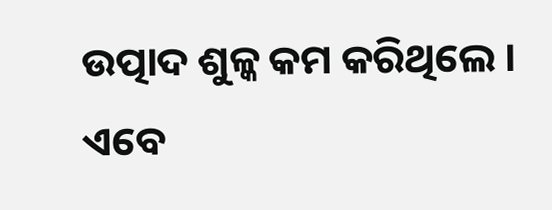ଉତ୍ପାଦ ଶୁଳ୍କ କମ କରିଥିଲେ । ଏବେ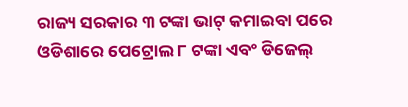ରାଜ୍ୟ ସରକାର ୩ ଟଙ୍କା ଭାଟ୍ କମାଇବା ପରେ ଓଡିଶାରେ ପେଟ୍ରୋଲ ୮ ଟଙ୍କା ଏବଂ ଡିଜେଲ୍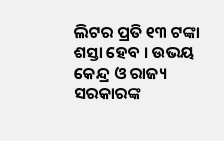ଲିଟର ପ୍ରତି ୧୩ ଟଙ୍କା ଶସ୍ତା ହେବ । ଉଭୟ କେନ୍ଦ୍ର ଓ ରାଜ୍ୟ ସରକାରଙ୍କ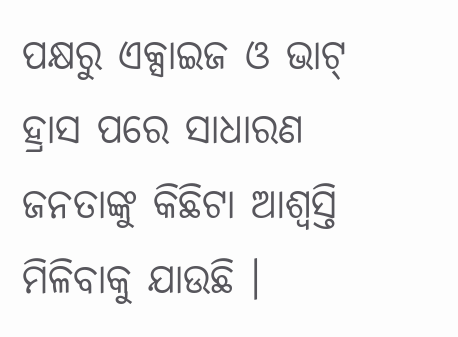ପକ୍ଷରୁ ଏକ୍ସାଇଜ ଓ ଭାଟ୍ ହ୍ରାସ ପରେ ସାଧାରଣ ଜନତାଙ୍କୁ କିଛିଟା ଆଶ୍ୱସ୍ତି ମିଳିବାକୁ ଯାଉଛି ।